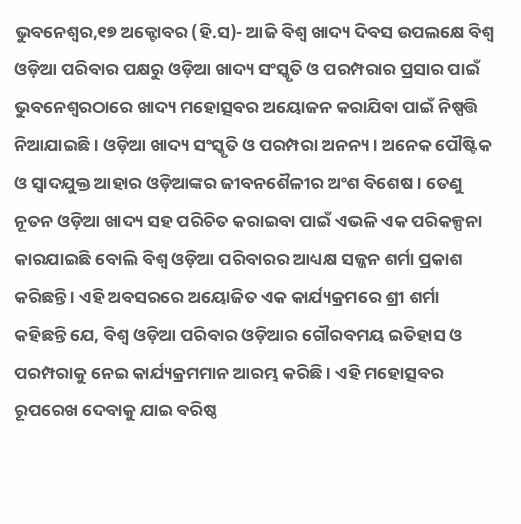ଭୁବନେଶ୍ୱର,୧୭ ଅକ୍ଟୋବର (ହି.ସ)- ଆଜି ବିଶ୍ୱ ଖାଦ୍ୟ ଦିବସ ଉପଲକ୍ଷେ ବିଶ୍ୱ ଓଡ଼ିଆ ପରିବାର ପକ୍ଷରୁ ଓଡ଼ିଆ ଖାଦ୍ୟ ସଂସ୍କୃତି ଓ ପରମ୍ପରାର ପ୍ରସାର ପାଇଁ ଭୁବନେଶ୍ୱରଠାରେ ଖାଦ୍ୟ ମହୋତ୍ସବର ଅୟୋଜନ କରାଯିବା ପାଇଁ ନିଷ୍ପତ୍ତି ନିଆଯାଇଛି । ଓଡ଼ିଆ ଖାଦ୍ୟ ସଂସ୍କୃତି ଓ ପରମ୍ପରା ଅନନ୍ୟ । ଅନେକ ପୌଷ୍ଟିକ ଓ ସ୍ୱାଦଯୁକ୍ତ ଆହାର ଓଡ଼ିଆଙ୍କର ଜୀବନଶୈଳୀର ଅଂଶ ବିଶେଷ । ତେଣୁ ନୂତନ ଓଡ଼ିଆ ଖାଦ୍ୟ ସହ ପରିଚିତ କରାଇବା ପାଇଁ ଏଭଳି ଏକ ପରିକଳ୍ପନା କାରଯାଇଛି ବୋଲି ବିଶ୍ୱ ଓଡ଼ିଆ ପରିବାରର ଆଧ୍ୟକ୍ଷ ସଜ୍ଜନ ଶର୍ମା ପ୍ରକାଶ କରିଛନ୍ତି । ଏହି ଅବସରରେ ଅୟୋଜିତ ଏକ କାର୍ଯ୍ୟକ୍ରମରେ ଶ୍ରୀ ଶର୍ମା କହିଛନ୍ତି ଯେ, ବିଶ୍ୱ ଓଡ଼ିଆ ପରିବାର ଓଡ଼ିଆର ଗୌରବମୟ ଇତିହାସ ଓ ପରମ୍ପରାକୁ ନେଇ କାର୍ଯ୍ୟକ୍ରମମାନ ଆରମ୍ଭ କରିଛି । ଏହି ମହୋତ୍ସବର ରୂପରେଖ ଦେବାକୁ ଯାଇ ବରିଷ୍ଠ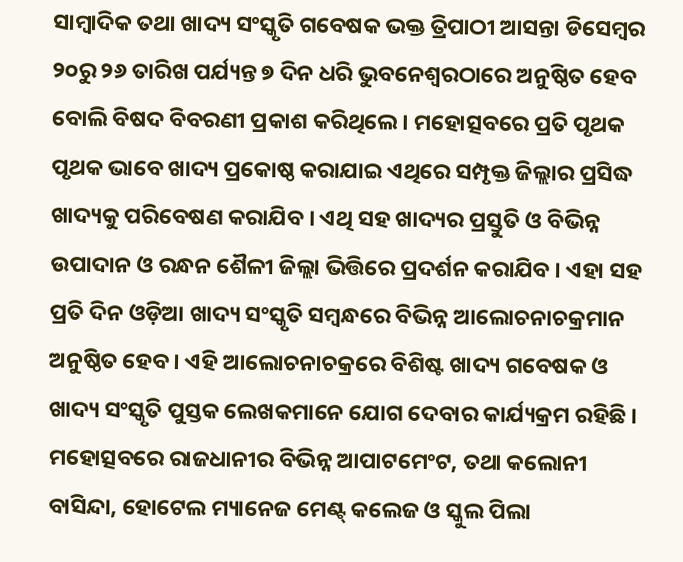ସାମ୍ବାଦିକ ତଥା ଖାଦ୍ୟ ସଂସ୍କୃତି ଗବେଷକ ଭକ୍ତ ତ୍ରିପାଠୀ ଆସନ୍ତା ଡିସେମ୍ବର ୨୦ରୁ ୨୬ ତାରିଖ ପର୍ଯ୍ୟନ୍ତ ୭ ଦିନ ଧରି ଭୁବନେଶ୍ୱରଠାରେ ଅନୁଷ୍ଠିତ ହେବ ବୋଲି ବିଷଦ ବିବରଣୀ ପ୍ରକାଶ କରିଥିଲେ । ମହୋତ୍ସବରେ ପ୍ରତି ପୃଥକ ପୃଥକ ଭାବେ ଖାଦ୍ୟ ପ୍ରକୋଷ୍ଠ କରାଯାଇ ଏଥିରେ ସମ୍ପୃକ୍ତ ଜିଲ୍ଲାର ପ୍ରସିଦ୍ଧ ଖାଦ୍ୟକୁ ପରିବେଷଣ କରାଯିବ । ଏଥି ସହ ଖାଦ୍ୟର ପ୍ରସ୍ତୁତି ଓ ବିଭିନ୍ନ ଉପାଦାନ ଓ ରନ୍ଧନ ଶୈଳୀ ଜିଲ୍ଲା ଭିତ୍ତିରେ ପ୍ରଦର୍ଶନ କରାଯିବ । ଏହା ସହ ପ୍ରତି ଦିନ ଓଡ଼ିଆ ଖାଦ୍ୟ ସଂସ୍କୃତି ସମ୍ବନ୍ଧରେ ବିଭିନ୍ନ ଆଲୋଚନାଚକ୍ରମାନ ଅନୁଷ୍ଠିତ ହେବ । ଏହି ଆଲୋଚନାଚକ୍ରରେ ବିଶିଷ୍ଟ ଖାଦ୍ୟ ଗବେଷକ ଓ ଖାଦ୍ୟ ସଂସ୍କୃତି ପୁସ୍ତକ ଲେଖକମାନେ ଯୋଗ ଦେବାର କାର୍ଯ୍ୟକ୍ରମ ରହିଛି ।
ମହୋତ୍ସବରେ ରାଜଧାନୀର ବିଭିନ୍ନ ଆପାଟମେଂଟ, ତଥା କଲୋନୀ ବାସିନ୍ଦା, ହୋଟେଲ ମ୍ୟାନେଜ ମେଣ୍ଟ୍ କଲେଜ ଓ ସ୍କୁଲ ପିଲା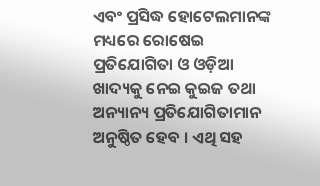ଏବଂ ପ୍ରସିଦ୍ଧ ହୋଟେଲମାନଙ୍କ ମଧ୍ୟରେ ରୋଷେଇ ପ୍ରତିଯୋଗିତା ଓ ଓଡ଼ିଆ ଖାଦ୍ୟକୁ ନେଇ କୁଇଜ ତଥା ଅନ୍ୟାନ୍ୟ ପ୍ରତିଯୋଗିତାମାନ ଅନୁଷ୍ଠିତ ହେବ । ଏଥି ସହ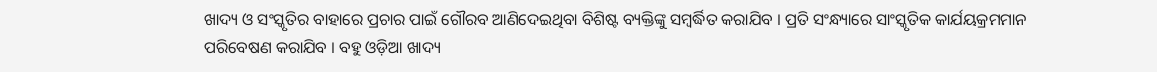ଖାଦ୍ୟ ଓ ସଂସ୍କୃତିର ବାହାରେ ପ୍ରଚାର ପାଇଁ ଗୌରବ ଆଣିଦେଇଥିବା ବିଶିଷ୍ଟ ବ୍ୟକ୍ତିଙ୍କୁ ସମ୍ବର୍ଦ୍ଧିତ କରାଯିବ । ପ୍ରତି ସଂନ୍ଧ୍ୟାରେ ସାଂସ୍କୃତିକ କାର୍ଯୟକ୍ରମମାନ ପରିବେଷଣ କରାଯିବ । ବହୁ ଓଡ଼ିଆ ଖାଦ୍ୟ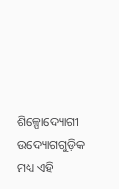ଶିଳ୍ପୋଦ୍ୟୋଗୀ ଉଦ୍ୟୋଗଗୁଡ଼ିକ ମଧ୍ୟ ଏହି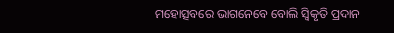ମହୋତ୍ସବରେ ଭାଗନେବେ ବୋଲି ସ୍ୱିକୃତି ପ୍ରଦାନ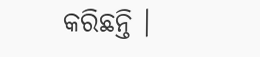କରିଛନ୍ତି ।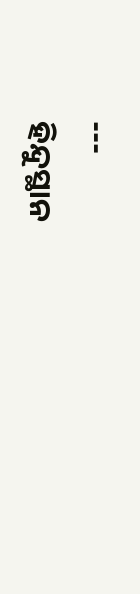---
ହିନ୍ଦୁସ୍ଥାନ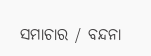ସମାଚାର / ବନ୍ଦନା